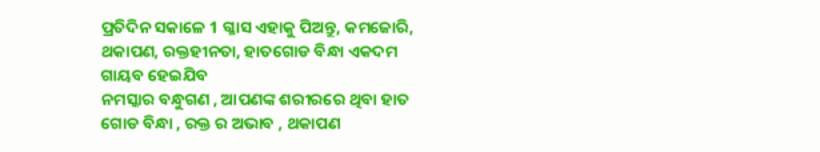ପ୍ରତିଦିନ ସକାଳେ 1 ଗ୍ଳାସ ଏହାକୁ ପିଅନ୍ତୁ, କମଜୋରି, ଥକାପଣ, ରକ୍ତହୀନତା, ହାତଗୋଡ ବିନ୍ଧା ଏକଦମ ଗାୟବ ହେଇଯିବ
ନମସ୍କାର ବନ୍ଧୁଗଣ , ଆପଣଙ୍କ ଶରୀରରେ ଥିବା ହାତ ଗୋଡ ବିନ୍ଧା , ରକ୍ତ ର ଅଭାବ , ଥକାପଣ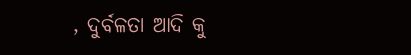, ଦୁର୍ବଳତା ଆଦି କୁ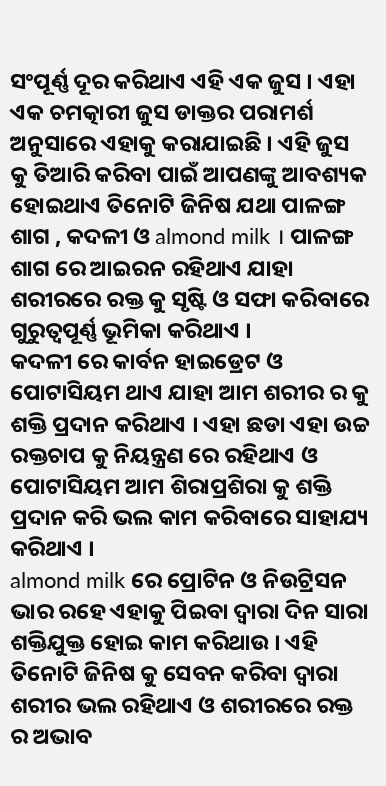ସଂପୂର୍ଣ୍ଣ ଦୂର କରିଥାଏ ଏହି ଏକ ଜୁସ । ଏହା ଏକ ଚମତ୍କାରୀ ଜୁସ ଡାକ୍ତର ପରାମର୍ଶ ଅନୁସାରେ ଏହାକୁ କରାଯାଇଛି । ଏହି ଜୁସ କୁ ତିଆରି କରିବା ପାଇଁ ଆପଣଙ୍କୁ ଆବଶ୍ୟକ ହୋଇଥାଏ ତିନୋଟି ଜିନିଷ ଯଥା ପାଳଙ୍ଗ ଶାଗ , କଦଳୀ ଓ almond milk । ପାଳଙ୍ଗ ଶାଗ ରେ ଆଇରନ ରହିଥାଏ ଯାହା ଶରୀରରେ ରକ୍ତ କୁ ସୃଷ୍ଟି ଓ ସଫା କରିବାରେ ଗୁରୁତ୍ଵପୂର୍ଣ୍ଣ ଭୂମିକା କରିଥାଏ ।
କଦଳୀ ରେ କାର୍ବନ ହାଇଡ୍ରେଟ ଓ ପୋଟାସିୟମ ଥାଏ ଯାହା ଆମ ଶରୀର ର କୁ ଶକ୍ତି ପ୍ରଦାନ କରିଥାଏ । ଏହା ଛଡା ଏହା ଉଚ୍ଚ ରକ୍ତଚାପ କୁ ନିୟନ୍ତ୍ରଣ ରେ ରହିଥାଏ ଓ ପୋଟାସିୟମ ଆମ ଶିରାପ୍ରଶିରା କୁ ଶକ୍ତି ପ୍ରଦାନ କରି ଭଲ କାମ କରିବାରେ ସାହାଯ୍ୟ କରିଥାଏ ।
almond milk ରେ ପ୍ରୋଟିନ ଓ ନିଉଟ୍ରିସନ ଭାର ରହେ ଏହାକୁ ପିଇବା ଦ୍ଵାରା ଦିନ ସାରା ଶକ୍ତିଯୁକ୍ତ ହୋଇ କାମ କରିଥାଉ । ଏହି ତିନୋଟି ଜିନିଷ କୁ ସେବନ କରିବା ଦ୍ଵାରା ଶରୀର ଭଲ ରହିଥାଏ ଓ ଶରୀରରେ ରକ୍ତ ର ଅଭାବ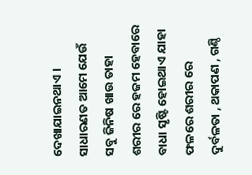ଦେଖାଯାଇନଥାଏ । ସାଧାରଣତ ଆମେ ଯେଉଁ ସବୁ ଜିନିଷ ଖାଉ ତାହା ଶରୀର ରେ ହଜମ ହେବାରେ ବାଧା ସୃଷ୍ଟି ହୋଇଥାଏ ଯାହା ଫଳରେ ଶରୀର ରେ ଦୁର୍ବଳତା , ଥକାପଣ , ଗଣ୍ଠି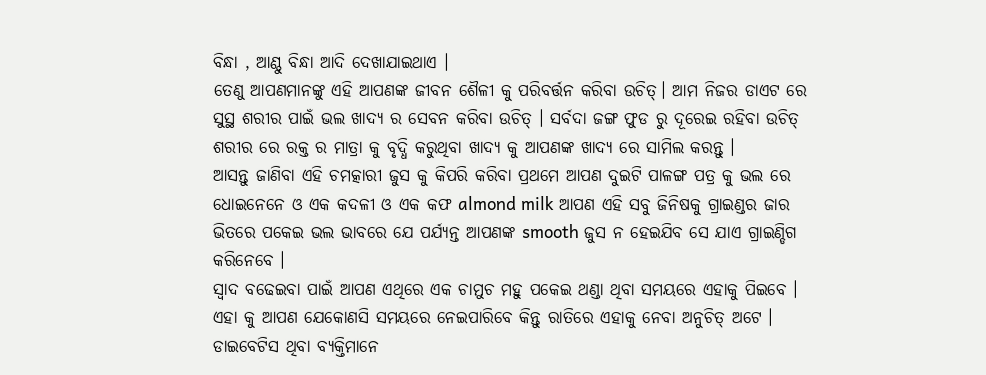ବିନ୍ଧା , ଆଣ୍ଠୁ ବିନ୍ଧା ଆଦି ଦେଖାଯାଇଥାଏ ।
ତେଣୁ ଆପଣମାନଙ୍କୁ ଏହି ଆପଣଙ୍କ ଜୀବନ ଶୈଳୀ କୁ ପରିବର୍ତ୍ତନ କରିବା ଉଚିତ୍। ଆମ ନିଜର ଡାଏଟ ରେ ସୁସ୍ଥ ଶରୀର ପାଇଁ ଭଲ ଖାଦ୍ୟ ର ସେବନ କରିବା ଉଚିତ୍ । ସର୍ବଦା ଜଙ୍ଗ ଫୁଡ ରୁ ଦୂରେଇ ରହିବା ଉଚିତ୍ ଶରୀର ରେ ରକ୍ତ ର ମାତ୍ରା କୁ ବୃଦ୍ଧି କରୁଥିବା ଖାଦ୍ୟ କୁ ଆପଣଙ୍କ ଖାଦ୍ୟ ରେ ସାମିଲ କରନ୍ତୁ ।
ଆସନ୍ତୁ ଜାଣିବା ଏହି ଚମତ୍କାରୀ ଜୁସ କୁ କିପରି କରିବା ପ୍ରଥମେ ଆପଣ ଦୁଇଟି ପାଳଙ୍ଗ ପତ୍ର କୁ ଭଲ ରେ ଧୋଇନେନେ ଓ ଏକ କଦଳୀ ଓ ଏକ କଫ almond milk ଆପଣ ଏହି ସବୁ ଜିନିଷକୁ ଗ୍ରାଇଣ୍ଡର ଜାର ଭିତରେ ପକେଇ ଭଲ ଭାବରେ ଯେ ପର୍ଯ୍ୟନ୍ତ ଆପଣଙ୍କ smooth ଜୁସ ନ ହେଇଯିବ ସେ ଯାଏ ଗ୍ରାଇଣ୍ଡିଗ କରିନେବେ ।
ସ୍ଵାଦ ବଢେଇବା ପାଇଁ ଆପଣ ଏଥିରେ ଏକ ଚାମୁଚ ମହୁ ପକେଇ ଥଣ୍ଡା ଥିବା ସମୟରେ ଏହାକୁ ପିଇବେ । ଏହା କୁ ଆପଣ ଯେକୋଣସି ସମୟରେ ନେଇପାରିବେ କିନ୍ତୁ ରାତିରେ ଏହାକୁ ନେବା ଅନୁଚିତ୍ ଅଟେ । ଡାଇବେଟିସ ଥିବା ବ୍ୟକ୍ତିମାନେ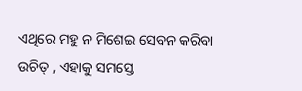ଏଥିରେ ମହୁ ନ ମିଶେଇ ସେବନ କରିବା ଉଚିତ୍ , ଏହାକୁ ସମସ୍ତେ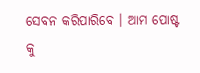ସେବନ କରିପାରିବେ । ଆମ ପୋଷ୍ଟ କୁ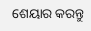ଶେୟାର କରନ୍ତୁ